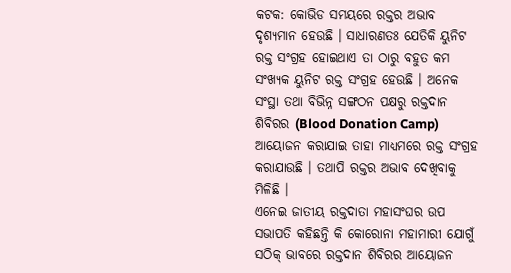କଟକ: କୋଭିଡ ସମୟରେ ରକ୍ତର ଅଭାବ ଦୃଶ୍ୟମାନ ହେଉଛି । ସାଧାରଣତଃ ଯେତିକି ୟୁନିଟ ରକ୍ତ ସଂଗ୍ରହ ହୋଇଥାଏ ତା ଠାରୁ ବହୁତ କମ ସଂଖ୍ୟକ ୟୁନିଟ ରକ୍ତ ସଂଗ୍ରହ ହେଉଛି । ଅନେକ ସଂସ୍ଥା ତଥା ବିଭିନ୍ନ ସଙ୍ଗଠନ ପକ୍ଷରୁ ରକ୍ତଦାନ ଶିବିରର (Blood Donation Camp) ଆୟୋଜନ କରାଯାଇ ତାହା ମାଧ୍ୟମରେ ରକ୍ତ ସଂଗ୍ରହ କରାଯାଉଛି । ତଥାପି ରକ୍ତର ଅଭାବ ଦେଖିବାକୁ ମିଳିଛି ।
ଏନେଇ ଜାତୀୟ ରକ୍ତଦାତା ମହାସଂଘର ଉପ ସଭାପତି କହିଛନ୍ତି କି କୋରୋନା ମହାମାରୀ ଯୋଗୁଁ ସଠିକ୍ ଭାବରେ ରକ୍ତଦାନ ଶିବିରର ଆୟୋଜନ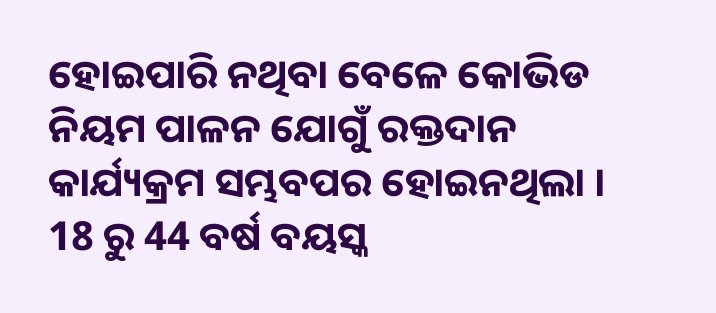ହୋଇପାରି ନଥିବା ବେଳେ କୋଭିଡ ନିୟମ ପାଳନ ଯୋଗୁଁ ରକ୍ତଦାନ କାର୍ଯ୍ୟକ୍ରମ ସମ୍ଭବପର ହୋଇନଥିଲା । 18 ରୁ 44 ବର୍ଷ ବୟସ୍କ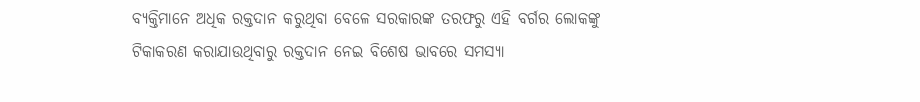ବ୍ୟକ୍ତିମାନେ ଅଧିକ ରକ୍ତଦାନ କରୁଥିବା ବେଳେ ସରକାରଙ୍କ ତରଫରୁ ଏହି ବର୍ଗର ଲୋକଙ୍କୁ ଟିକାକରଣ କରାଯାଉଥିବାରୁ ରକ୍ତଦାନ ନେଇ ବିଶେଷ ଭାବରେ ସମସ୍ୟା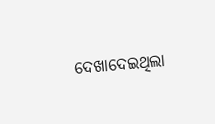ଦେଖାଦେଇଥିଲା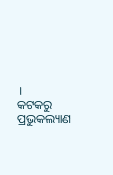।
କଟକରୁ ପ୍ରଭୁକଲ୍ୟାଣ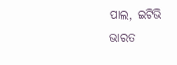ପାଲ, ଇଟିଭି ଭାରତ